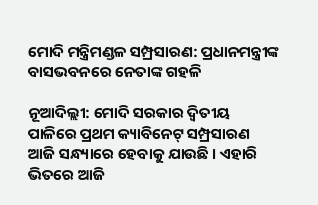ମୋଦି ମନ୍ତ୍ରିମଣ୍ଡଳ ସମ୍ପ୍ରସାରଣ: ପ୍ରଧାନମନ୍ତ୍ରୀଙ୍କ ବାସଭବନରେ ନେତାଙ୍କ ଗହଳି

ନୂଆଦିଲ୍ଲୀ: ମୋଦି ସରକାର ଦ୍ୱିତୀୟ ପାଳିରେ ପ୍ରଥମ କ୍ୟାବିନେଟ୍ ସମ୍ପ୍ରସାରଣ ଆଜି ସନ୍ଧ୍ୟାରେ ହେବାକୁ ଯାଉଛି । ଏହାରି ଭିତରେ ଆଜି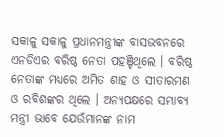ସକାଳୁ ସକାଳୁ ପ୍ରଧାନମନ୍ତ୍ରୀଙ୍କ ବାସଭବନରେ ଏନଡିଏର ବରିଷ୍ଠ ନେତା ପହଞ୍ଚିଥିଲେ । ବରିଷ୍ଠ ନେତାଙ୍କ ମଧ୍ୟରେ ଅମିତ ଶାହ ଓ ସୀତାରମଣ ଓ ରବିଶଙ୍କର ଥିଲେ । ଅନ୍ୟପକ୍ଷରେ ସମ୍ଭାବ୍ୟ ମନ୍ତ୍ରୀ ଭାବେ ଯେଉଁମାନଙ୍କ ନାମ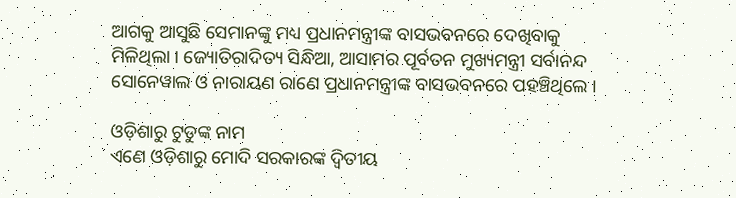ଆଗକୁ ଆସୁଛି ସେମାନଙ୍କୁ ମଧ୍ୟ ପ୍ରଧାନମନ୍ତ୍ରୀଙ୍କ ବାସଭବନରେ ଦେଖିବାକୁ ମିଳିଥିଲା । ଜ୍ୟୋତିରାଦିତ୍ୟ ସିନ୍ଧିଆ, ଆସାମର ପୂର୍ବତନ ମୁଖ୍ୟମନ୍ତ୍ରୀ ସର୍ବାନନ୍ଦ ସୋନେୱାଲ ଓ ନାରାୟଣ ରାଣେ ପ୍ରଧାନମନ୍ତ୍ରୀଙ୍କ ବାସଭବନରେ ପହଞ୍ଚିଥିଲେ ।

ଓଡ଼ିଶାରୁ ଟୁଡୁଙ୍କ ନାମ
ଏଣେ ଓଡ଼ିଶାରୁ ମୋଦି ସରକାରଙ୍କ ଦ୍ୱିତୀୟ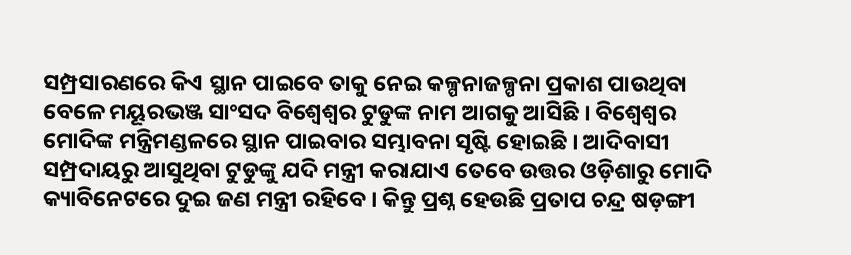ସମ୍ପ୍ରସାରଣରେ କିଏ ସ୍ଥାନ ପାଇବେ ତାକୁ ନେଇ କଳ୍ପନାଜଳ୍ପନା ପ୍ରକାଶ ପାଉଥିବା ବେଳେ ମୟୂରଭଞ୍ଜ ସାଂସଦ ବିଶ୍ୱେଶ୍ୱର ଟୁଡୁଙ୍କ ନାମ ଆଗକୁ ଆସିଛି । ବିଶ୍ୱେଶ୍ୱର ମୋଦିଙ୍କ ମନ୍ତ୍ରିମଣ୍ଡଳରେ ସ୍ଥାନ ପାଇବାର ସମ୍ଭାବନା ସୃଷ୍ଟି ହୋଇଛି । ଆଦିବାସୀ ସମ୍ପ୍ରଦାୟରୁ ଆସୁଥିବା ଟୁଡୁଙ୍କୁ ଯଦି ମନ୍ତ୍ରୀ କରାଯାଏ ତେବେ ଉତ୍ତର ଓଡ଼ିଶାରୁ ମୋଦି କ୍ୟାବିନେଟରେ ଦୁଇ ଜଣ ମନ୍ତ୍ରୀ ରହିବେ । କିନ୍ତୁ ପ୍ରଶ୍ନ ହେଉଛି ପ୍ରତାପ ଚନ୍ଦ୍ର ଷଡ଼ଙ୍ଗୀ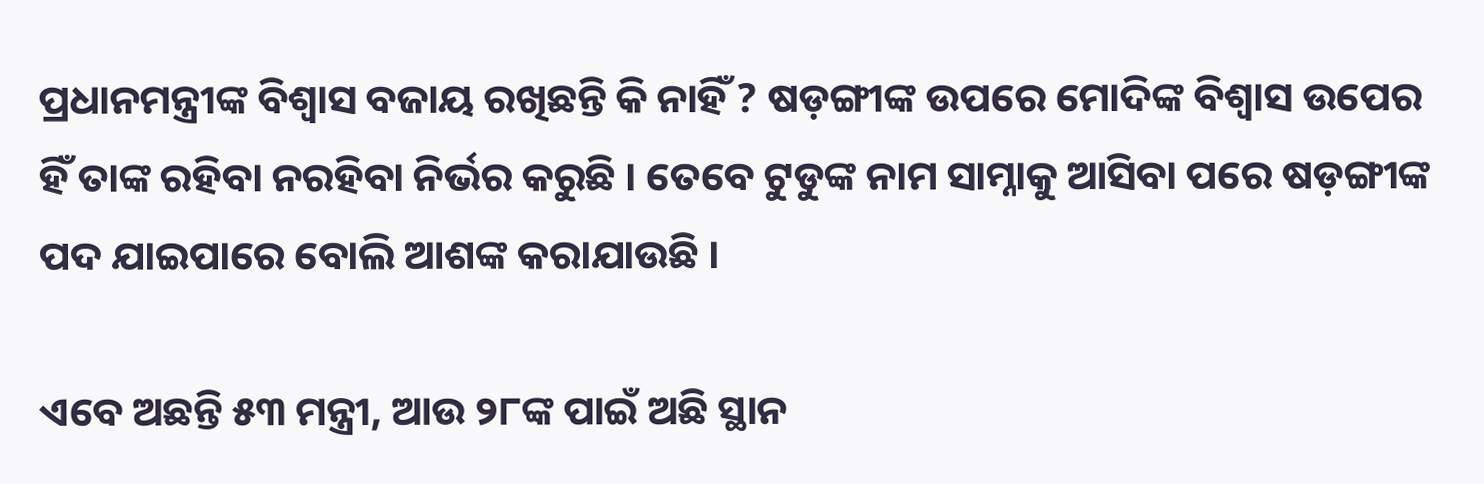ପ୍ରଧାନମନ୍ତ୍ରୀଙ୍କ ବିଶ୍ୱାସ ବଜାୟ ରଖିଛନ୍ତି କି ନାହିଁ ? ଷଡ଼ଙ୍ଗୀଙ୍କ ଉପରେ ମୋଦିଙ୍କ ବିଶ୍ୱାସ ଉପେର ହିଁ ତାଙ୍କ ରହିବା ନରହିବା ନିର୍ଭର କରୁଛି । ତେବେ ଟୁଡୁଙ୍କ ନାମ ସାମ୍ନାକୁ ଆସିବା ପରେ ଷଡ଼ଙ୍ଗୀଙ୍କ ପଦ ଯାଇପାରେ ବୋଲି ଆଶଙ୍କ କରାଯାଉଛି ।

ଏବେ ଅଛନ୍ତି ୫୩ ମନ୍ତ୍ରୀ, ଆଉ ୨୮ଙ୍କ ପାଇଁ ଅଛି ସ୍ଥାନ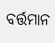ବର୍ତ୍ତମାନ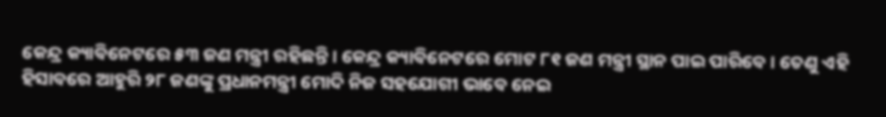କେନ୍ଦ୍ର କ୍ୟାବିନେଟରେ ୫୩ ଜଣ ମନ୍ତ୍ରୀ ରହିଛନ୍ତି । କେନ୍ଦ୍ର କ୍ୟାବିନେଟରେ ମୋଟ ୮୧ ଜଣ ମନ୍ତ୍ରୀ ସ୍ଥାନ ପାଇ ପାରିବେ । ତେଣୁ ଏହି ହିସାବରେ ଆହୁରି ୨୮ ଜଣଙ୍କୁ ପ୍ରଧାନମନ୍ତ୍ରୀ ମୋଦି ନିଜ ସହଯୋଗୀ ଭାବେ ନେଇ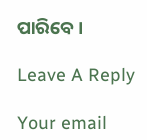ପାରିବେ ।

Leave A Reply

Your email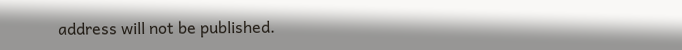address will not be published.